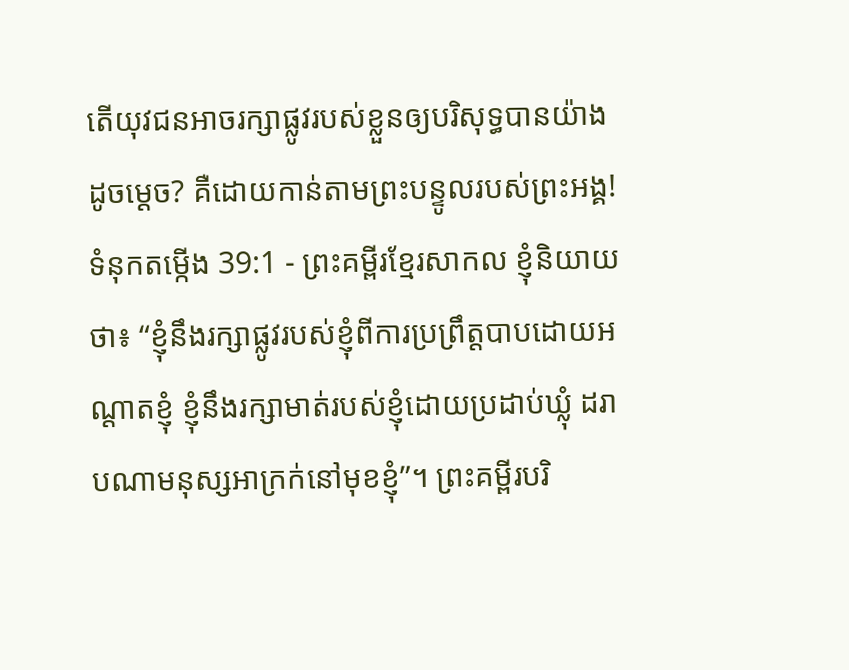តើយុវជនអាចរក្សាផ្លូវរបស់ខ្លួនឲ្យបរិសុទ្ធបានយ៉ាងដូចម្ដេច? គឺដោយកាន់តាមព្រះបន្ទូលរបស់ព្រះអង្គ!
ទំនុកតម្កើង 39:1 - ព្រះគម្ពីរខ្មែរសាកល ខ្ញុំនិយាយថា៖ “ខ្ញុំនឹងរក្សាផ្លូវរបស់ខ្ញុំពីការប្រព្រឹត្តបាបដោយអណ្ដាតខ្ញុំ ខ្ញុំនឹងរក្សាមាត់របស់ខ្ញុំដោយប្រដាប់ឃ្លុំ ដរាបណាមនុស្សអាក្រក់នៅមុខខ្ញុំ”។ ព្រះគម្ពីរបរិ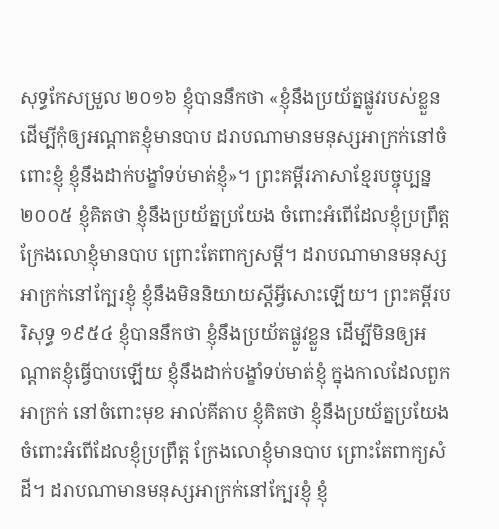សុទ្ធកែសម្រួល ២០១៦ ខ្ញុំបាននឹកថា «ខ្ញុំនឹងប្រយ័ត្នផ្លូវរបស់ខ្លួន ដើម្បីកុំឲ្យអណ្ដាតខ្ញុំមានបាប ដរាបណាមានមនុស្សអាក្រក់នៅចំពោះខ្ញុំ ខ្ញុំនឹងដាក់បង្ខាំទប់មាត់ខ្ញុំ»។ ព្រះគម្ពីរភាសាខ្មែរបច្ចុប្បន្ន ២០០៥ ខ្ញុំគិតថា ខ្ញុំនឹងប្រយ័ត្នប្រយែង ចំពោះអំពើដែលខ្ញុំប្រព្រឹត្ត ក្រែងលោខ្ញុំមានបាប ព្រោះតែពាក្យសម្ដី។ ដរាបណាមានមនុស្សអាក្រក់នៅក្បែរខ្ញុំ ខ្ញុំនឹងមិននិយាយស្ដីអ្វីសោះឡើយ។ ព្រះគម្ពីរបរិសុទ្ធ ១៩៥៤ ខ្ញុំបាននឹកថា ខ្ញុំនឹងប្រយ័តផ្លូវខ្លួន ដើម្បីមិនឲ្យអណ្តាតខ្ញុំធ្វើបាបឡើយ ខ្ញុំនឹងដាក់បង្ខាំទប់មាត់ខ្ញុំ ក្នុងកាលដែលពួកអាក្រក់ នៅចំពោះមុខ អាល់គីតាប ខ្ញុំគិតថា ខ្ញុំនឹងប្រយ័ត្នប្រយែង ចំពោះអំពើដែលខ្ញុំប្រព្រឹត្ត ក្រែងលោខ្ញុំមានបាប ព្រោះតែពាក្យសំដី។ ដរាបណាមានមនុស្សអាក្រក់នៅក្បែរខ្ញុំ ខ្ញុំ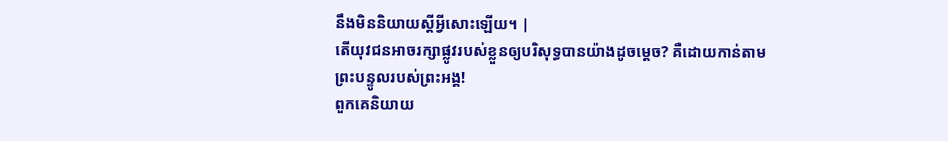នឹងមិននិយាយស្ដីអ្វីសោះឡើយ។ |
តើយុវជនអាចរក្សាផ្លូវរបស់ខ្លួនឲ្យបរិសុទ្ធបានយ៉ាងដូចម្ដេច? គឺដោយកាន់តាមព្រះបន្ទូលរបស់ព្រះអង្គ!
ពួកគេនិយាយ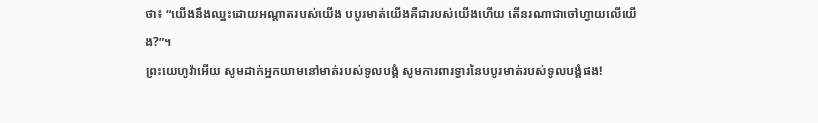ថា៖ “យើងនឹងឈ្នះដោយអណ្ដាតរបស់យើង បបូរមាត់យើងគឺជារបស់យើងហើយ តើនរណាជាចៅហ្វាយលើយើង?”។
ព្រះយេហូវ៉ាអើយ សូមដាក់អ្នកយាមនៅមាត់របស់ទូលបង្គំ សូមការពារទ្វារនៃបបូរមាត់របស់ទូលបង្គំផង!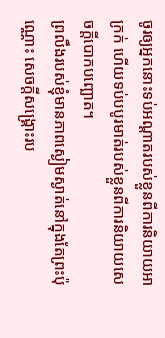ចូរឲ្យអ្នកនោះទប់អណ្ដាតរបស់ខ្លួនពីការនិយាយអាក្រក់ ហើយទប់បបូរមាត់របស់ខ្លួនពីការនិយាយសេចក្ដីបោកបញ្ឆោត។
ព្រលឹងរបស់ខ្ញុំមានភាពស្ងៀមស្ងាត់នៅក្នុងតែព្រះប៉ុណ្ណោះ សេចក្ដីសង្គ្រោះរប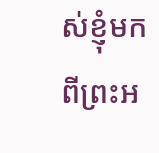ស់ខ្ញុំមកពីព្រះអ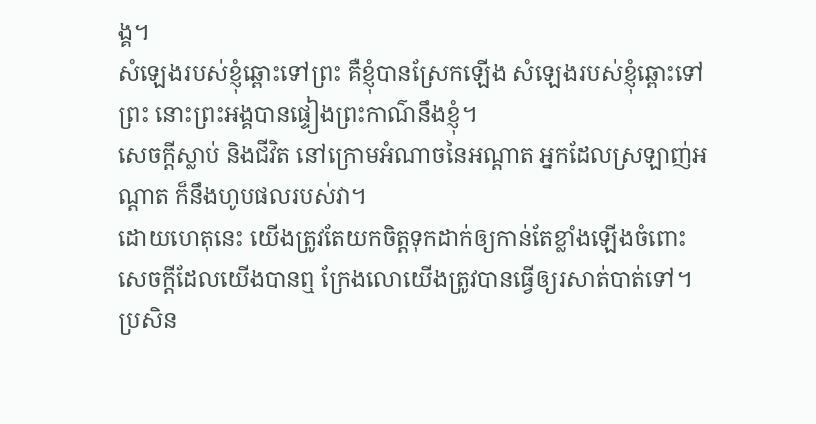ង្គ។
សំឡេងរបស់ខ្ញុំឆ្ពោះទៅព្រះ គឺខ្ញុំបានស្រែកឡើង សំឡេងរបស់ខ្ញុំឆ្ពោះទៅព្រះ នោះព្រះអង្គបានផ្ទៀងព្រះកាណ៌នឹងខ្ញុំ។
សេចក្ដីស្លាប់ និងជីវិត នៅក្រោមអំណាចនៃអណ្ដាត អ្នកដែលស្រឡាញ់អណ្ដាត ក៏នឹងហូបផលរបស់វា។
ដោយហេតុនេះ យើងត្រូវតែយកចិត្តទុកដាក់ឲ្យកាន់តែខ្លាំងឡើងចំពោះសេចក្ដីដែលយើងបានឮ ក្រែងលោយើងត្រូវបានធ្វើឲ្យរសាត់បាត់ទៅ។
ប្រសិន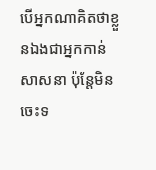បើអ្នកណាគិតថាខ្លួនឯងជាអ្នកកាន់សាសនា ប៉ុន្តែមិនចេះទ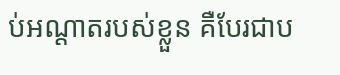ប់អណ្ដាតរបស់ខ្លួន គឺបែរជាប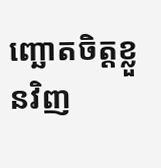ញ្ឆោតចិត្តខ្លួនវិញ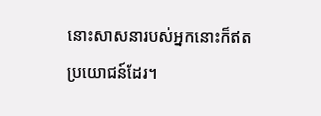នោះសាសនារបស់អ្នកនោះក៏ឥតប្រយោជន៍ដែរ។